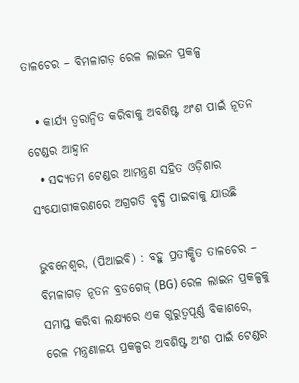ତାଳଚେର – ବିମଳାଗଡ଼ ରେଳ ଲାଇନ ପ୍ରକଳ୍ପ

  • କାର୍ଯ୍ୟ ତ୍ୱରାନ୍ୱିତ କରିବାକୁ ଅବଶିଷ୍ଟ ଅଂଶ ପାଇଁ ନୂତନ ଟେଣ୍ଡର ଆହ୍ୱାନ
  • ସଦ୍ୟତମ ଟେଣ୍ଡର ଆମନ୍ତ୍ରଣ ସହିତ ଓଡ଼ିଶାର ସଂଯୋଗୀକରଣରେ ଅଗ୍ରଗତି ବୃଦ୍ଧି ପାଇବାକୁ ଯାଉଛି

ଭୁବନେଶ୍ୱର, (ପିଆଇବି) : ବହୁ ପ୍ରତୀକ୍ଷିତ ତାଳଚେର – ବିମଳାଗଡ଼ ନୂତନ ବ୍ରଡଗେଜ୍ (BG) ରେଳ ଲାଇନ ପ୍ରକଳ୍ପକୁ ସମାପ୍ତ କରିବା ଲକ୍ଷ୍ୟରେ ଏକ ଗୁରୁତ୍ୱପୂର୍ଣ୍ଣ ବିକାଶରେ, ରେଳ ମନ୍ତ୍ରଣାଳୟ ପ୍ରକଳ୍ପର ଅବଶିଷ୍ଟ ଅଂଶ ପାଇଁ ଟେଣ୍ଡର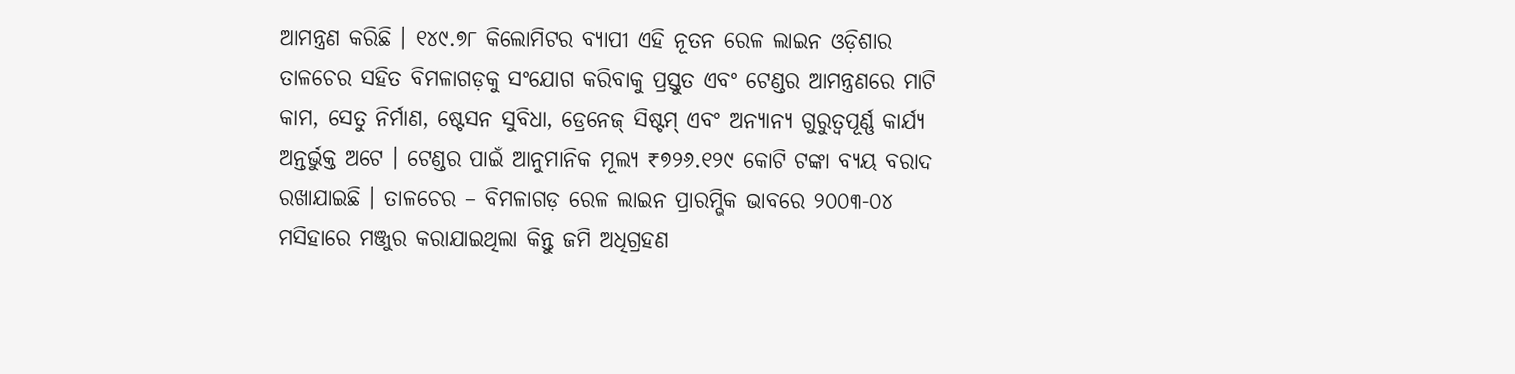ଆମନ୍ତ୍ରଣ କରିଛି । ୧୪୯.୭୮ କିଲୋମିଟର ବ୍ୟାପୀ ଏହି ନୂତନ ରେଳ ଲାଇନ ଓଡ଼ିଶାର ତାଳଚେର ସହିତ ବିମଳାଗଡ଼କୁ ସଂଯୋଗ କରିବାକୁ ପ୍ରସ୍ତୁତ ଏବଂ ଟେଣ୍ଡର ଆମନ୍ତ୍ରଣରେ ମାଟି କାମ, ସେତୁ ନିର୍ମାଣ, ଷ୍ଟେସନ ସୁବିଧା, ଡ୍ରେନେଜ୍ ସିଷ୍ଟମ୍ ଏବଂ ଅନ୍ୟାନ୍ୟ ଗୁରୁତ୍ୱପୂର୍ଣ୍ଣ କାର୍ଯ୍ୟ ଅନ୍ତର୍ଭୁକ୍ତ ଅଟେ । ଟେଣ୍ଡର ପାଇଁ ଆନୁମାନିକ ମୂଲ୍ୟ ₹୭୨୬.୧୨୯ କୋଟି ଟଙ୍କା ବ୍ୟୟ ବରାଦ ରଖାଯାଇଛି । ତାଳଚେର – ବିମଳାଗଡ଼ ରେଳ ଲାଇନ ପ୍ରାରମ୍ଭିକ ଭାବରେ ୨୦୦୩-୦୪ ମସିହାରେ ମଞ୍ଜୁର କରାଯାଇଥିଲା କିନ୍ତୁ ଜମି ଅଧିଗ୍ରହଣ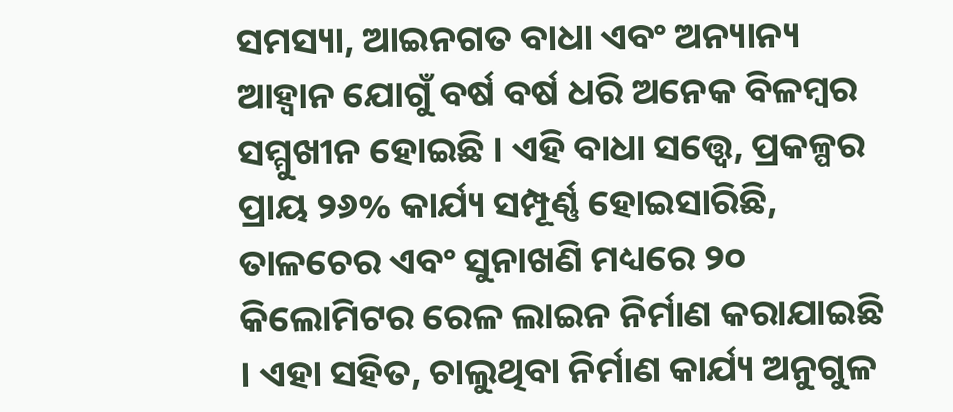ସମସ୍ୟା, ଆଇନଗତ ବାଧା ଏବଂ ଅନ୍ୟାନ୍ୟ ଆହ୍ୱାନ ଯୋଗୁଁ ବର୍ଷ ବର୍ଷ ଧରି ଅନେକ ବିଳମ୍ବର ସମ୍ମୁଖୀନ ହୋଇଛି । ଏହି ବାଧା ସତ୍ତ୍ୱେ, ପ୍ରକଳ୍ପର ପ୍ରାୟ ୨୬% କାର୍ଯ୍ୟ ସମ୍ପୂର୍ଣ୍ଣ ହୋଇସାରିଛି, ତାଳଚେର ଏବଂ ସୁନାଖଣି ମଧ୍ୟରେ ୨୦ କିଲୋମିଟର ରେଳ ଲାଇନ ନିର୍ମାଣ କରାଯାଇଛି । ଏହା ସହିତ, ଚାଲୁଥିବା ନିର୍ମାଣ କାର୍ଯ୍ୟ ଅନୁଗୁଳ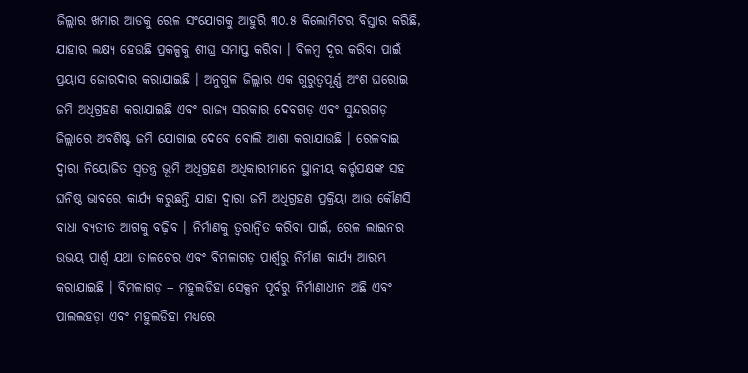ଜିଲ୍ଲାର ଖମାର ଆଡକୁ ରେଳ ସଂଯୋଗକୁ ଆହୁରି ୩୦.୫ କିଲୋମିଟର ବିସ୍ତାର କରିଛି, ଯାହାର ଲକ୍ଷ୍ୟ ହେଉଛି ପ୍ରକଳ୍ପକୁ ଶୀଘ୍ର ସମାପ୍ତ କରିବା । ବିଳମ୍ବ ଦୂର କରିବା ପାଇଁ ପ୍ରୟାସ ଜୋରଦାର କରାଯାଇଛି । ଅନୁଗୁଳ ଜିଲ୍ଲାର ଏକ ଗୁରୁତ୍ୱପୂର୍ଣ୍ଣ ଅଂଶ ଘରୋଇ ଜମି ଅଧିଗ୍ରହଣ କରାଯାଇଛି ଏବଂ ରାଜ୍ୟ ସରକାର ଦେବଗଡ଼ ଏବଂ ସୁନ୍ଦରଗଡ଼ ଜିଲ୍ଲାରେ ଅବଶିଷ୍ଟ ଜମି ଯୋଗାଇ ଦେବେ ବୋଲି ଆଶା କରାଯାଉଛି । ରେଳବାଇ ଦ୍ୱାରା ନିୟୋଜିତ ସ୍ୱତନ୍ତ୍ର ଭୂମି ଅଧିଗ୍ରହଣ ଅଧିକାରୀମାନେ ସ୍ଥାନୀୟ କର୍ତ୍ତୃପକ୍ଷଙ୍କ ସହ ଘନିଷ୍ଠ ଭାବରେ କାର୍ଯ୍ୟ କରୁଛନ୍ତି ଯାହା ଦ୍ୱାରା ଜମି ଅଧିଗ୍ରହଣ ପ୍ରକ୍ରିୟା ଆଉ କୌଣସି ବାଧା ବ୍ୟତୀତ ଆଗକୁ ବଢ଼ିବ । ନିର୍ମାଣକୁ ତ୍ୱରାନ୍ୱିତ କରିବା ପାଇଁ, ରେଳ ଲାଇନର ଉଭୟ ପାର୍ଶ୍ୱ ଯଥା ତାଳଚେର ଏବଂ ବିମଳାଗଡ଼ ପାର୍ଶ୍ୱରୁ ନିର୍ମାଣ କାର୍ଯ୍ୟ ଆରମ୍ଭ କରାଯାଇଛି । ବିମଳାଗଡ଼ – ମହୁଲଡିହା ସେକ୍ସନ ପୂର୍ବରୁ ନିର୍ମାଣାଧୀନ ଅଛି ଏବଂ ପାଲଲହଡ଼ା ଏବଂ ମହୁଲଡିହା ମଧ୍ୟରେ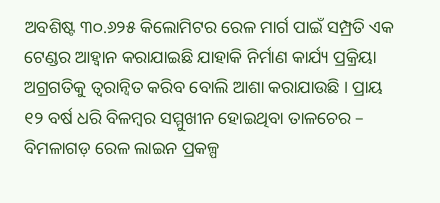ଅବଶିଷ୍ଟ ୩୦.୬୨୫ କିଲୋମିଟର ରେଳ ମାର୍ଗ ପାଇଁ ସମ୍ପ୍ରତି ଏକ ଟେଣ୍ଡର ଆହ୍ୱାନ କରାଯାଇଛି ଯାହାକି ନିର୍ମାଣ କାର୍ଯ୍ୟ ପ୍ରକ୍ରିୟା ଅଗ୍ରଗତିକୁ ତ୍ୱରାନ୍ୱିତ କରିବ ବୋଲି ଆଶା କରାଯାଉଛି । ପ୍ରାୟ ୧୨ ବର୍ଷ ଧରି ବିଳମ୍ବର ସମ୍ମୁଖୀନ ହୋଇଥିବା ତାଳଚେର – ବିମଳାଗଡ଼ ରେଳ ଲାଇନ ପ୍ରକଳ୍ପ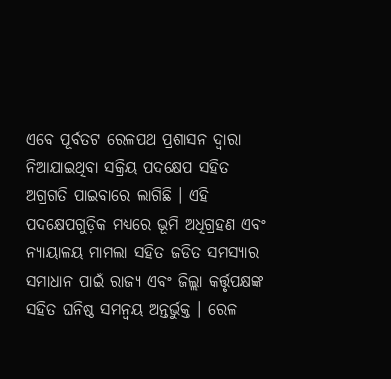ଏବେ ପୂର୍ବତଟ ରେଳପଥ ପ୍ରଶାସନ ଦ୍ୱାରା ନିଆଯାଇଥିବା ସକ୍ରିୟ ପଦକ୍ଷେପ ସହିତ ଅଗ୍ରଗତି ପାଇବାରେ ଲାଗିଛି । ଏହି ପଦକ୍ଷେପଗୁଡ଼ିକ ମଧ୍ୟରେ ଭୂମି ଅଧିଗ୍ରହଣ ଏବଂ ନ୍ୟାୟାଳୟ ମାମଲା ସହିତ ଜଡିତ ସମସ୍ୟାର ସମାଧାନ ପାଇଁ ରାଜ୍ୟ ଏବଂ ଜିଲ୍ଲା କର୍ତ୍ତୃପକ୍ଷଙ୍କ ସହିତ ଘନିଷ୍ଠ ସମନ୍ୱୟ ଅନ୍ତର୍ଭୁକ୍ତ । ରେଳ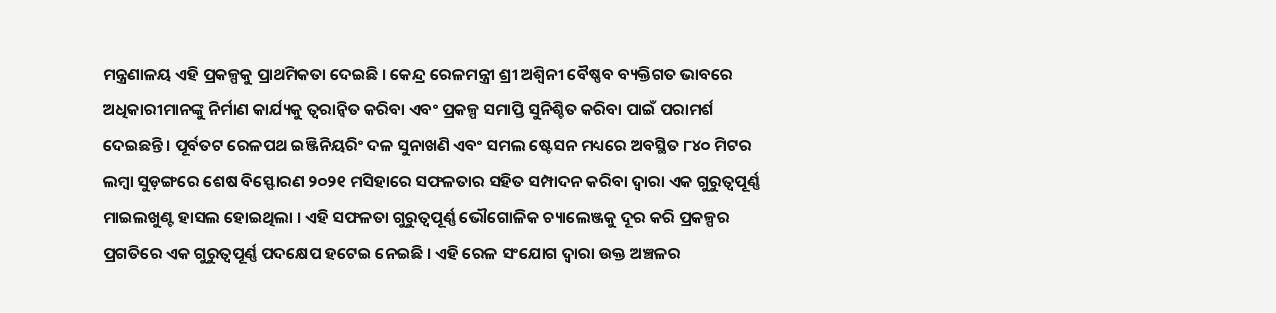ମନ୍ତ୍ରଣାଳୟ ଏହି ପ୍ରକଳ୍ପକୁ ପ୍ରାଥମିକତା ଦେଇଛି । କେନ୍ଦ୍ର ରେଳମନ୍ତ୍ରୀ ଶ୍ରୀ ଅଶ୍ୱିନୀ ବୈଷ୍ଣବ ବ୍ୟକ୍ତିଗତ ଭାବରେ ଅଧିକାରୀମାନଙ୍କୁ ନିର୍ମାଣ କାର୍ଯ୍ୟକୁ ତ୍ୱରାନ୍ୱିତ କରିବା ଏବଂ ପ୍ରକଳ୍ପ ସମାପ୍ତି ସୁନିଶ୍ଚିତ କରିବା ପାଇଁ ପରାମର୍ଶ ଦେଇଛନ୍ତି । ପୂର୍ବତଟ ରେଳପଥ ଇଞ୍ଜିନିୟରିଂ ଦଳ ସୁନାଖଣି ଏବଂ ସମଲ ଷ୍ଟେସନ ମଧ୍ୟରେ ଅବସ୍ଥିତ ୮୪୦ ମିଟର ଲମ୍ବା ସୁଡ଼ଙ୍ଗରେ ଶେଷ ବିସ୍ଫୋରଣ ୨୦୨୧ ମସିହାରେ ସଫଳତାର ସହିତ ସମ୍ପାଦନ କରିବା ଦ୍ୱାରା ଏକ ଗୁରୁତ୍ୱପୂର୍ଣ୍ଣ ମାଇଲଖୁଣ୍ଟ ହାସଲ ହୋଇଥିଲା । ଏହି ସଫଳତା ଗୁରୁତ୍ୱପୂର୍ଣ୍ଣ ଭୌଗୋଳିକ ଚ୍ୟାଲେଞ୍ଜକୁ ଦୂର କରି ପ୍ରକଳ୍ପର ପ୍ରଗତିରେ ଏକ ଗୁରୁତ୍ୱପୂର୍ଣ୍ଣ ପଦକ୍ଷେପ ହଟେଇ ନେଇଛି । ଏହି ରେଳ ସଂଯୋଗ ଦ୍ୱାରା ଉକ୍ତ ଅଞ୍ଚଳର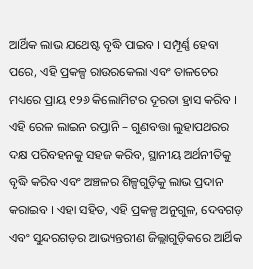ଆର୍ଥିକ ଲାଭ ଯଥେଷ୍ଟ ବୃଦ୍ଧି ପାଇବ । ସମ୍ପୂର୍ଣ୍ଣ ହେବା ପରେ, ଏହି ପ୍ରକଳ୍ପ ରାଉରକେଲା ଏବଂ ତାଳଚେର ମଧ୍ୟରେ ପ୍ରାୟ ୧୨୬ କିଲୋମିଟର ଦୂରତା ହ୍ରାସ କରିବ । ଏହି ରେଳ ଲାଇନ ରପ୍ତାନି – ଗୁଣବତ୍ତା ଲୁହାପଥରର ଦକ୍ଷ ପରିବହନକୁ ସହଜ କରିବ, ସ୍ଥାନୀୟ ଅର୍ଥନୀତିକୁ ବୃଦ୍ଧି କରିବ ଏବଂ ଅଞ୍ଚଳର ଶିଳ୍ପଗୁଡ଼ିକୁ ଲାଭ ପ୍ରଦାନ କରାଇବ । ଏହା ସହିତ, ଏହି ପ୍ରକଳ୍ପ ଅନୁଗୁଳ, ଦେବଗଡ଼ ଏବଂ ସୁନ୍ଦରଗଡ଼ର ଆଭ୍ୟନ୍ତରୀଣ ଜିଲ୍ଲାଗୁଡ଼ିକରେ ଆର୍ଥିକ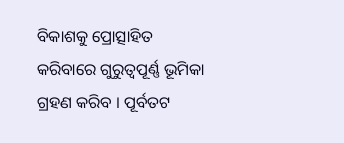ବିକାଶକୁ ପ୍ରୋତ୍ସାହିତ କରିବାରେ ଗୁରୁତ୍ୱପୂର୍ଣ୍ଣ ଭୂମିକା ଗ୍ରହଣ କରିବ । ପୂର୍ବତଟ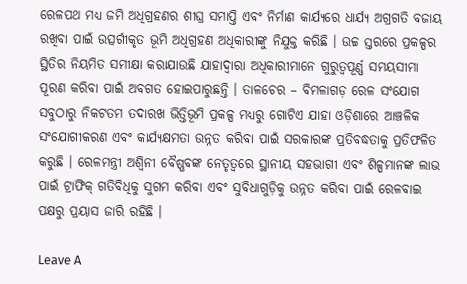ରେଳପଥ ମଧ୍ୟ ଜମି ଅଧିଗ୍ରହଣର ଶୀଘ୍ର ସମାପ୍ତି ଏବଂ ନିର୍ମାଣ କାର୍ଯ୍ୟରେ ଧାର୍ଯ୍ୟ ଅଗ୍ରଗତି ବଜାୟ ରଖିବା ପାଇଁ ଉତ୍ସର୍ଗୀକୃତ ଭୂମି ଅଧିଗ୍ରହଣ ଅଧିକାରୀଙ୍କୁ ନିଯୁକ୍ତ କରିଛି । ଉଚ୍ଚ ସ୍ତରରେ ପ୍ରକଳ୍ପର ସ୍ଥିତିର ନିୟମିତ ସମୀକ୍ଷା କରାଯାଉଛି ଯାହାଦ୍ୱାରା ଅଧିକାରୀମାନେ ଗୁରୁତ୍ୱପୂର୍ଣ୍ଣ ସମୟସୀମା ପୂରଣ କରିବା ପାଇଁ ଅବଗତ ହୋଇପାରୁଛନ୍ତି । ତାଳଚେର – ବିମଳାଗଡ଼ ରେଳ ସଂଯୋଗ ସବୁଠାରୁ ନିକଟତମ ତଦାରଖ ଭିତ୍ତିଭୂମି ପ୍ରକଳ୍ପ ମଧ୍ୟରୁ ଗୋଟିଏ ଯାହା ଓଡ଼ିଶାରେ ଆଞ୍ଚଳିକ ସଂଯୋଗୀକରଣ ଏବଂ କାର୍ଯ୍ୟକ୍ଷମତା ଉନ୍ନତ କରିବା ପାଇଁ ସରକାରଙ୍କ ପ୍ରତିବଦ୍ଧତାକୁ ପ୍ରତିଫଳିତ କରୁଛି । ରେଳମନ୍ତ୍ରୀ ଅଶ୍ୱିନୀ ବୈଷ୍ଣବଙ୍କ ନେତୃତ୍ୱରେ ସ୍ଥାନୀୟ ସହଭାଗୀ ଏବଂ ଶିଳ୍ପମାନଙ୍କ ଲାଭ ପାଇଁ ଟ୍ରାଫିକ୍ ଗତିବିଧିକୁ ସୁଗମ କରିବା ଏବଂ ସୁବିଧାଗୁଡ଼ିକୁ ଉନ୍ନତ କରିବା ପାଇଁ ରେଳବାଇ ପକ୍ଷରୁ ପ୍ରୟାସ ଜାରି ରହିଛି ।

Leave A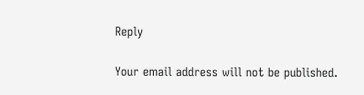Reply

Your email address will not be published.